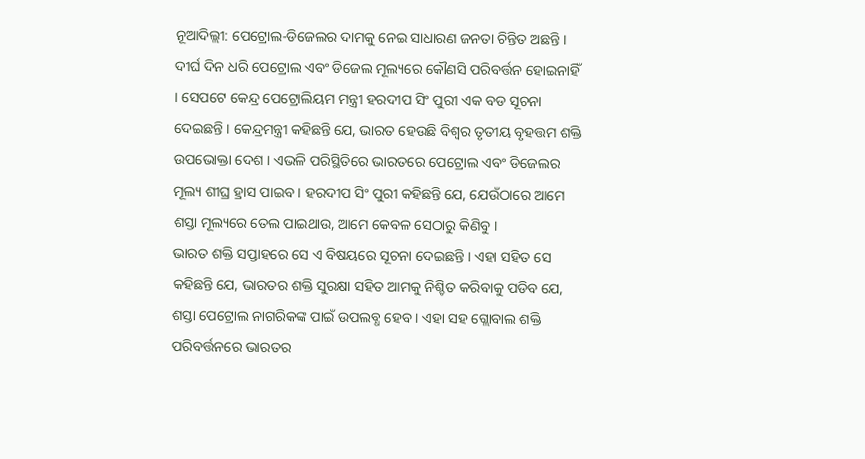ନୂଆଦିଲ୍ଲୀ: ପେଟ୍ରୋଲ-ଡିଜେଲର ଦାମକୁ ନେଇ ସାଧାରଣ ଜନତା ଚିନ୍ତିତ ଅଛନ୍ତି । ଦୀର୍ଘ ଦିନ ଧରି ପେଟ୍ରୋଲ ଏବଂ ଡିଜେଲ ମୂଲ୍ୟରେ କୌଣସି ପରିବର୍ତ୍ତନ ହୋଇନାହିଁ । ସେପଟେ କେନ୍ଦ୍ର ପେଟ୍ରୋଲିୟମ ମନ୍ତ୍ରୀ ହରଦୀପ ସିଂ ପୁରୀ ଏକ ବଡ ସୂଚନା ଦେଇଛନ୍ତି । କେନ୍ଦ୍ରମନ୍ତ୍ରୀ କହିଛନ୍ତି ଯେ, ଭାରତ ହେଉଛି ବିଶ୍ୱର ତୃତୀୟ ବୃହତ୍ତମ ଶକ୍ତି ଉପଭୋକ୍ତା ଦେଶ । ଏଭଳି ପରିସ୍ଥିତିରେ ଭାରତରେ ପେଟ୍ରୋଲ ଏବଂ ଡିଜେଲର ମୂଲ୍ୟ ଶୀଘ୍ର ହ୍ରାସ ପାଇବ । ହରଦୀପ ସିଂ ପୁରୀ କହିଛନ୍ତି ଯେ, ଯେଉଁଠାରେ ଆମେ ଶସ୍ତା ମୂଲ୍ୟରେ ତେଲ ପାଇଥାଉ, ଆମେ କେବଳ ସେଠାରୁ କିଣିବୁ ।
ଭାରତ ଶକ୍ତି ସପ୍ତାହରେ ସେ ଏ ବିଷୟରେ ସୂଚନା ଦେଇଛନ୍ତି । ଏହା ସହିତ ସେ କହିଛନ୍ତି ଯେ, ଭାରତର ଶକ୍ତି ସୁରକ୍ଷା ସହିତ ଆମକୁ ନିଶ୍ଚିତ କରିବାକୁ ପଡିବ ଯେ, ଶସ୍ତା ପେଟ୍ରୋଲ ନାଗରିକଙ୍କ ପାଇଁ ଉପଲବ୍ଧ ହେବ । ଏହା ସହ ଗ୍ଲୋବାଲ ଶକ୍ତି ପରିବର୍ତ୍ତନରେ ଭାରତର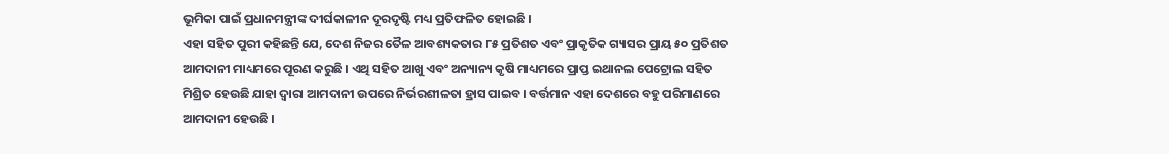ଭୂମିକା ପାଇଁ ପ୍ରଧାନମନ୍ତ୍ରୀଙ୍କ ଦୀର୍ଘକାଳୀନ ଦୂରଦୃଷ୍ଟି ମଧ୍ୟ ପ୍ରତିଫଳିତ ହୋଇଛି ।
ଏହା ସହିତ ପୁରୀ କହିଛନ୍ତି ଯେ, ଦେଶ ନିଜର ତୈଳ ଆବଶ୍ୟକତାର ୮୫ ପ୍ରତିଶତ ଏବଂ ପ୍ରାକୃତିକ ଗ୍ୟାସର ପ୍ରାୟ ୫୦ ପ୍ରତିଶତ ଆମଦାନୀ ମାଧ୍ୟମରେ ପୂରଣ କରୁଛି । ଏଥି ସହିତ ଆଖୁ ଏବଂ ଅନ୍ୟାନ୍ୟ କୃଷି ମାଧ୍ୟମରେ ପ୍ରାପ୍ତ ଇଥାନଲ ପେଟ୍ରୋଲ ସହିତ ମିଶ୍ରିତ ହେଉଛି ଯାହା ଦ୍ୱାରା ଆମଦାନୀ ଉପରେ ନିର୍ଭରଶୀଳତା ହ୍ରାସ ପାଇବ । ବର୍ତ୍ତମାନ ଏହା ଦେଶରେ ବହୁ ପରିମାଣରେ ଆମଦାନୀ ହେଉଛି ।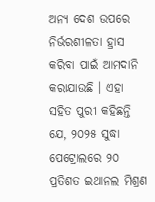ଅନ୍ୟ ଦେଶ ଉପରେ ନିର୍ଭରଶୀଳତା ହ୍ରାସ କରିବା ପାଇଁ ଆମଦାନି କରାଯାଉଛି । ଏହା ସହିତ ପୁରୀ କହିଛନ୍ତି ଯେ, ୨୦୨୫ ସୁଦ୍ଧା ପେଟ୍ରୋଲରେ ୨୦ ପ୍ରତିଶତ ଇଥାନଲ ମିଶ୍ରଣ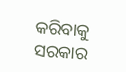କରିବାକୁ ସରକାର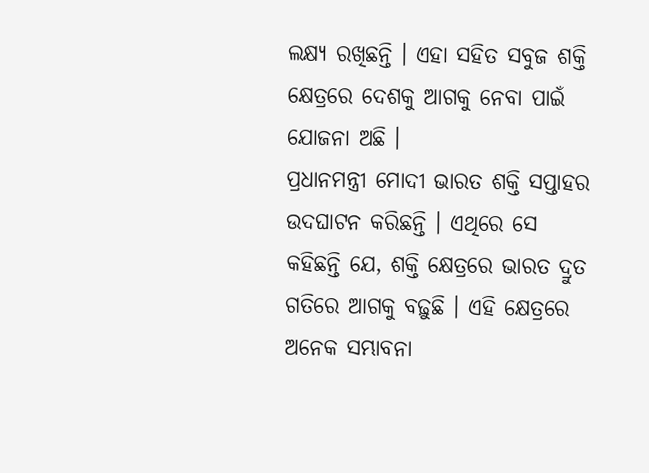ଲକ୍ଷ୍ୟ ରଖିଛନ୍ତି । ଏହା ସହିତ ସବୁଜ ଶକ୍ତି କ୍ଷେତ୍ରରେ ଦେଶକୁ ଆଗକୁ ନେବା ପାଇଁ ଯୋଜନା ଅଛି ।
ପ୍ରଧାନମନ୍ତ୍ରୀ ମୋଦୀ ଭାରତ ଶକ୍ତି ସପ୍ତାହର ଉଦଘାଟନ କରିଛନ୍ତି । ଏଥିରେ ସେ କହିଛନ୍ତି ଯେ, ଶକ୍ତି କ୍ଷେତ୍ରରେ ଭାରତ ଦ୍ରୁତ ଗତିରେ ଆଗକୁ ବଢ଼ୁଛି । ଏହି କ୍ଷେତ୍ରରେ ଅନେକ ସମ୍ଭାବନା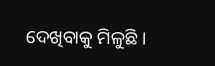ଦେଖିବାକୁ ମିଳୁଛି ।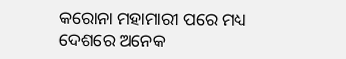କରୋନା ମହାମାରୀ ପରେ ମଧ୍ୟ ଦେଶରେ ଅନେକ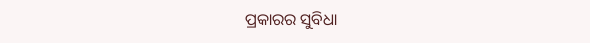ପ୍ରକାରର ସୁବିଧା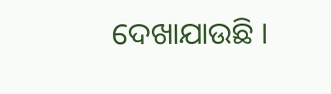ଦେଖାଯାଉଛି ।